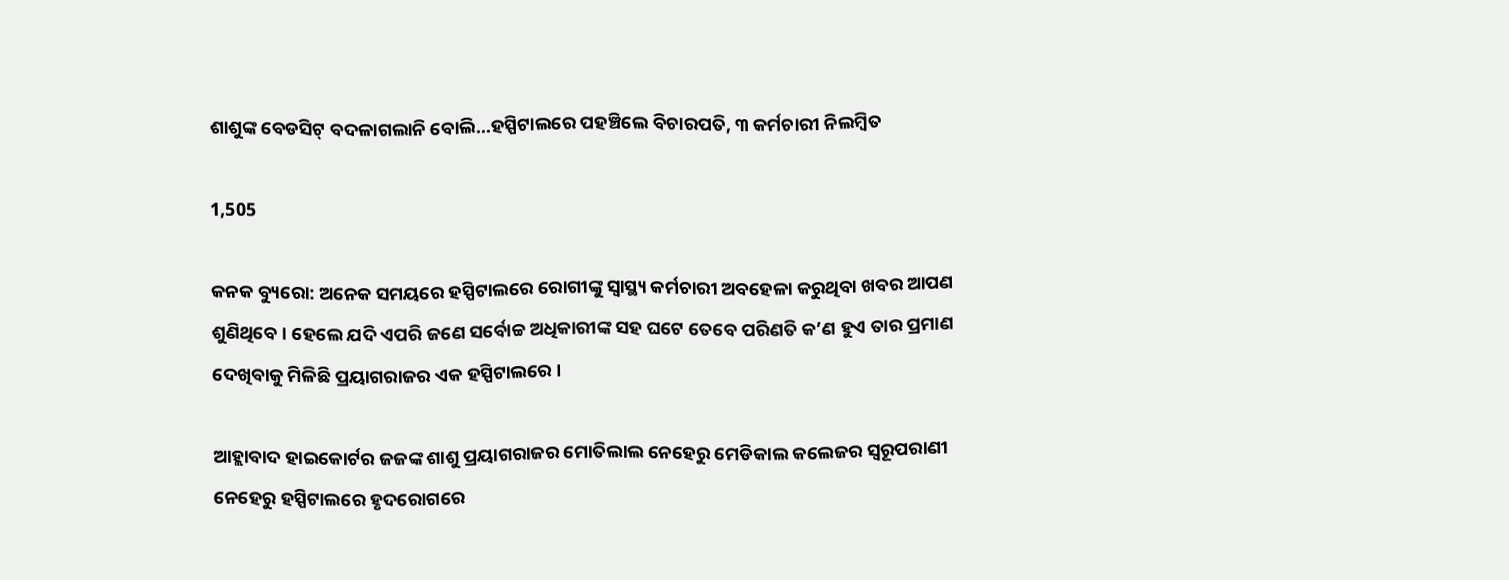ଶାଶୁଙ୍କ ବେଡସିଟ୍ ବଦଳାଗଲାନି ବୋଲି…ହସ୍ପିଟାଲରେ ପହଞ୍ଚିଲେ ବିଚାରପତି, ୩ କର୍ମଚାରୀ ନିଲମ୍ବିତ

1,505

କନକ ବ୍ୟୁରୋ: ଅନେକ ସମୟରେ ହସ୍ପିଟାଲରେ ରୋଗୀଙ୍କୁ ସ୍ୱାସ୍ଥ୍ୟ କର୍ମଚାରୀ ଅବହେଳା କରୁଥିବା ଖବର ଆପଣ ଶୁଣିଥିବେ । ହେଲେ ଯଦି ଏପରି ଜଣେ ସର୍ବୋଚ୍ଚ ଅଧିକାରୀଙ୍କ ସହ ଘଟେ ତେବେ ପରିଣତି କ’ଣ ହୁଏ ତାର ପ୍ରମାଣ ଦେଖିବାକୁ ମିଳିଛି ପ୍ରୟାଗରାଜର ଏକ ହସ୍ପିଟାଲରେ ।

ଆହ୍ଲାବାଦ ହାଇକୋର୍ଟର ଜଜଙ୍କ ଶାଶୁ ପ୍ରୟାଗରାଜର ମୋତିଲାଲ ନେହେରୁ ମେଡିକାଲ କଲେଜର ସ୍ୱରୂପରାଣୀ ନେହେରୁ ହସ୍ପିଟାଲରେ ହୃଦରୋଗରେ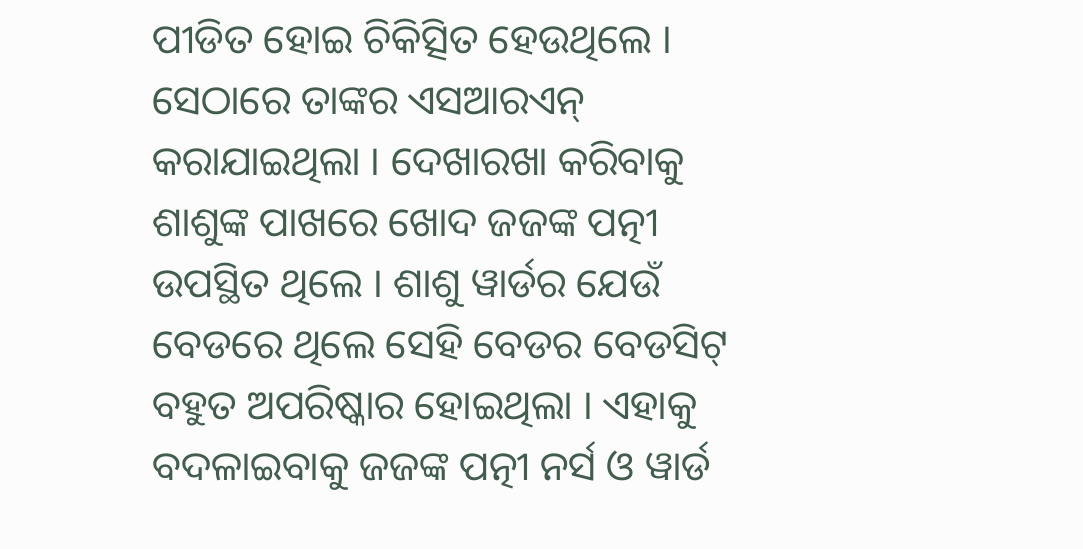ପୀଡିତ ହୋଇ ଚିକିତ୍ସିତ ହେଉଥିଲେ । ସେଠାରେ ତାଙ୍କର ଏସଆରଏନ୍ କରାଯାଇଥିଲା । ଦେଖାରଖା କରିବାକୁ ଶାଶୁଙ୍କ ପାଖରେ ଖୋଦ ଜଜଙ୍କ ପତ୍ନୀ ଉପସ୍ଥିତ ଥିଲେ । ଶାଶୁ ୱାର୍ଡର ଯେଉଁ ବେଡରେ ଥିଲେ ସେହି ବେଡର ବେଡସିଟ୍ ବହୁତ ଅପରିଷ୍କାର ହୋଇଥିଲା । ଏହାକୁ ବଦଳାଇବାକୁ ଜଜଙ୍କ ପତ୍ନୀ ନର୍ସ ଓ ୱାର୍ଡ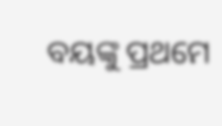ବୟଙ୍କୁ ପ୍ରଥମେ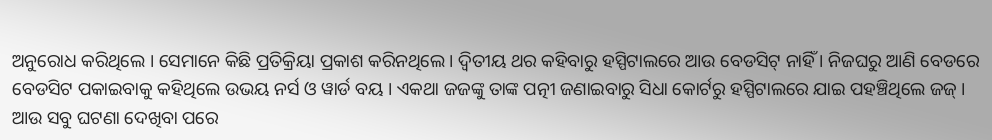ଅନୁରୋଧ କରିଥିଲେ । ସେମାନେ କିଛି ପ୍ରତିକ୍ରିୟା ପ୍ରକାଶ କରିନଥିଲେ । ଦ୍ୱିତୀୟ ଥର କହିବାରୁ ହସ୍ପିଟାଲରେ ଆଉ ବେଡସିଟ୍ ନାହିଁ । ନିଜଘରୁ ଆଣି ବେଡରେ ବେଡସିଟ ପକାଇବାକୁ କହିଥିଲେ ଉଭୟ ନର୍ସ ଓ ୱାର୍ଡ ବୟ । ଏକଥା ଜଜଙ୍କୁ ତାଙ୍କ ପତ୍ନୀ ଜଣାଇବାରୁ ସିଧା କୋର୍ଟରୁ ହସ୍ପିଟାଲରେ ଯାଇ ପହଞ୍ଚିଥିଲେ ଜଜ୍ । ଆଉ ସବୁ ଘଟଣା ଦେଖିବା ପରେ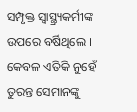ସମ୍ପୃକ୍ତ ସ୍ୱାସ୍ଥ୍ର୍ୟକର୍ମୀଙ୍କ ଉପରେ ବର୍ଷିଥିଲେ । କେବଳ ଏତିକି ନୁହେଁ ତୁରନ୍ତ ସେମାନଙ୍କୁ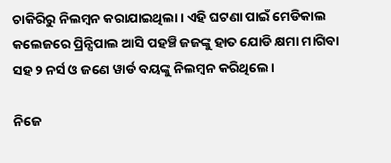ଚାକିରିରୁ ନିଲମ୍ବନ କରାଯାଇଥିଲା । ଏହି ଘଟଣା ପାଇଁ ମେଡିକାଲ କଲେଜରେ ପ୍ରିନ୍ସିପାଲ ଆସି ପହଞ୍ଚି ଜଜଙ୍କୁ ହାତ ଯୋଡି କ୍ଷମା ମାଗିବା ସହ ୨ ନର୍ସ ଓ ଜଣେ ୱାର୍ଡ ବୟଙ୍କୁ ନିଲମ୍ବନ କରିଥିଲେ ।

ନିଜେ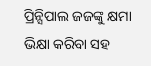ପ୍ରିନ୍ସିପାଲ ଜଜଙ୍କୁ କ୍ଷମା ଭିକ୍ଷା କରିବା ସହ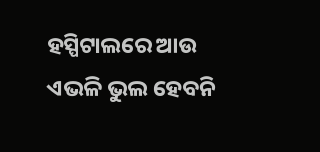ହସ୍ପିଟାଲରେ ଆଉ ଏଭଳି ଭୁଲ ହେବନି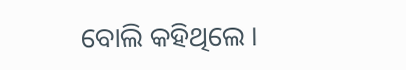ବୋଲି କହିଥିଲେ ।